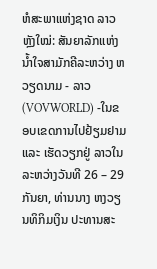ຫໍສະພາແຫ່ງຊາດ ລາວ ຫຼັງໃໝ່: ສັນຍາລັກແຫ່ງນ້ຳໃຈສາມັກຄີລະຫວ່າງ ຫວຽດນາມ - ລາວ
(VOVWORLD) -ໃນຂອບເຂດການໄປຢ້ຽມຢາມ ແລະ ເຮັດວຽກຢູ່ ລາວໃນລະຫວ່າງວັນທີ 26 – 29 ກັນຍາ, ທ່ານນາງ ຫງວຽນທິກິມເງິນ ປະທານສະ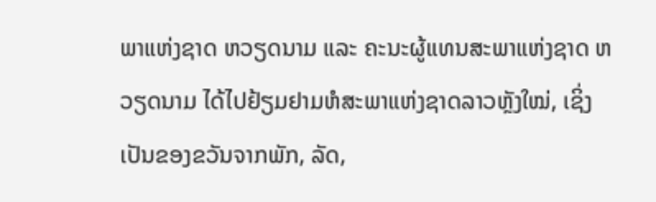ພາແຫ່ງຊາດ ຫວຽດນາມ ແລະ ຄະນະຜູ້ແທນສະພາແຫ່ງຊາດ ຫວຽດນາມ ໄດ້ໄປຢ້ຽມຢາມຫໍສະພາແຫ່ງຊາດລາວຫຼັງໃໝ່, ເຊິ່ງເປັນຂອງຂວັນຈາກພັກ, ລັດ,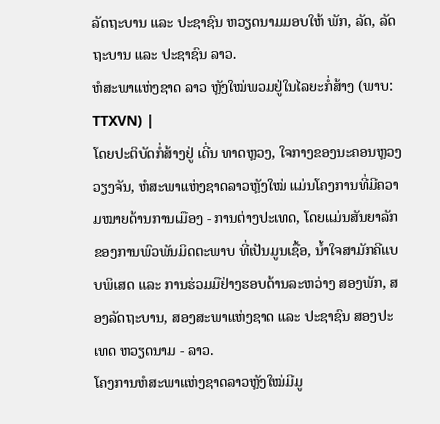ລັດຖະບານ ແລະ ປະຊາຊົນ ຫວຽດນາມມອບໃຫ້ ພັກ, ລັດ, ລັດຖະບານ ແລະ ປະຊາຊົນ ລາວ.
ຫໍສະພາແຫ່ງຊາດ ລາວ ຫຼັງໃໝ່ພວມຢູ່ໃນໄລຍະກໍ່ສ້າງ (ພາບ: TTXVN) |
ໂດຍປະຕິບັດກໍ່ສ້າງຢູ່ ເດີ່ນ ທາດຫຼວງ, ໃຈກາງຂອງນະຄອນຫຼວງ ວຽງຈັນ, ຫໍສະພາແຫ່ງຊາດລາວຫຼັງໃໝ່ ແມ່ນໂຄງການທີ່ມີຄວາມໝາຍດ້ານການເມືອງ - ການຕ່າງປະເທດ, ໂດຍແມ່ນສັນຍາລັກຂອງການພົວພັນມິດຕະພາບ ທີ່ເປັນມູນເຊື້ອ, ນ້ຳໃຈສາມັກຄີແບບພິເສດ ແລະ ການຮ່ວມມືຢ່າງຮອບດ້ານລະຫວ່າງ ສອງພັກ, ສອງລັດຖະບານ, ສອງສະພາແຫ່ງຊາດ ແລະ ປະຊາຊົນ ສອງປະເທດ ຫວຽດນາມ - ລາວ.
ໂຄງການຫໍສະພາແຫ່ງຊາດລາວຫຼັງໃໝ່ມີມູ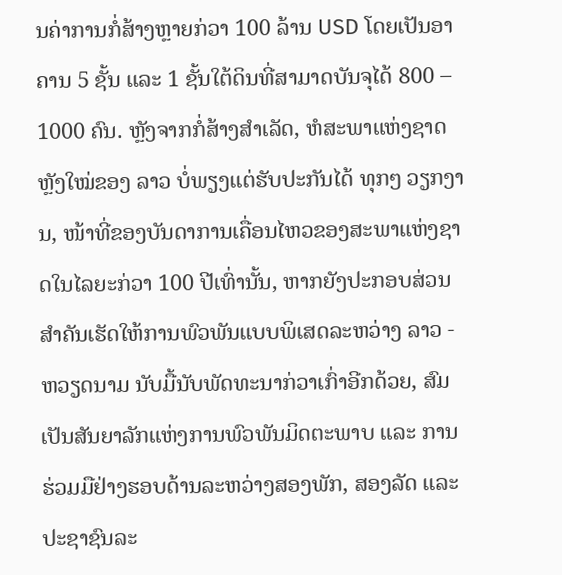ນຄ່າການກໍ່ສ້າງຫຼາຍກ່ວາ 100 ລ້ານ USD ໂດຍເປັນອາຄານ 5 ຊັ້ນ ແລະ 1 ຊັ້ນໃຕ້ດິນທີ່ສາມາດບັນຈຸໄດ້ 800 – 1000 ຄົນ. ຫຼັງຈາກກໍ່ສ້າງສຳເລັດ, ຫໍສະພາແຫ່ງຊາດຫຼັງໃໝ່ຂອງ ລາວ ບໍ່ພຽງແຕ່ຮັບປະກັນໄດ້ ທຸກໆ ວຽກງານ, ໜ້າທີ່ຂອງບັນດາການເຄື່ອນໄຫວຂອງສະພາແຫ່ງຊາດໃນໄລຍະກ່ວາ 100 ປີເທົ່ານັ້ນ, ຫາກຍັງປະກອບສ່ວນສຳຄັນເຮັດໃຫ້ການພົວພັນແບບພິເສດລະຫວ່າງ ລາວ - ຫວຽດນາມ ນັບມື້ນັບພັດທະນາກ່ວາເກົ່າອີກດ້ວຍ, ສົມເປັນສັນຍາລັກແຫ່ງການພົວພັນມິດຕະພາບ ແລະ ການຮ່ວມມືຢ່າງຮອບດ້ານລະຫວ່າງສອງພັກ, ສອງລັດ ແລະ ປະຊາຊົນລະ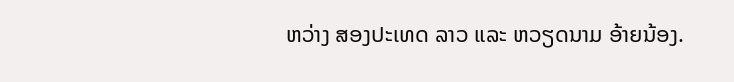ຫວ່າງ ສອງປະເທດ ລາວ ແລະ ຫວຽດນາມ ອ້າຍນ້ອງ.